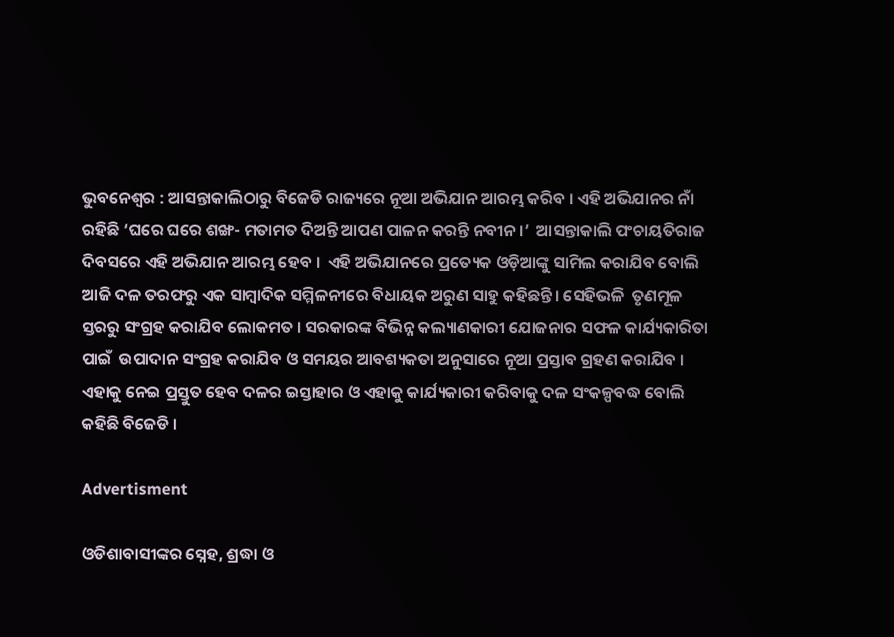ଭୁବନେଶ୍ବର : ଆସନ୍ତାକାଲିଠାରୁ ବିଜେଡି ରାଜ୍ୟରେ ନୂଆ ଅଭିଯାନ ଆରମ୍ଭ କରିବ । ଏହି ଅଭିଯାନର ନାଁ ରହିଛି ‘ଘରେ ଘରେ ଶଙ୍ଖ- ମତାମତ ଦିଅନ୍ତି ଆପଣ ପାଳନ କରନ୍ତି ନବୀନ ।’  ଆସନ୍ତାକାଲି ପଂଚାୟତିରାଜ ଦିବସରେ ଏହି ଅଭିଯାନ ଆରମ୍ଭ ହେବ ।  ଏହି ଅଭିଯାନରେ ପ୍ରତ୍ୟେକ ଓଡ଼ିଆଙ୍କୁ ସାମିଲ କରାଯିବ ବୋଲି ଆଜି ଦଳ ତରଫରୁ ଏକ ସାମ୍ବାଦିକ ସମ୍ମିଳନୀରେ ବିଧାୟକ ଅରୁଣ ସାହୁ କହିଛନ୍ତି। ସେହିଭଳି  ତୃଣମୂଳ ସ୍ତରରୁ ସଂଗ୍ରହ କରାଯିବ ଲୋକମତ । ସରକାରଙ୍କ ବିଭିନ୍ନ କଲ୍ୟାଣକାରୀ ଯୋଜନାର ସଫଳ କାର୍ଯ୍ୟକାରିତା ପାଇଁ  ଉପାଦାନ ସଂଗ୍ରହ କରାଯିବ ଓ ସମୟର ଆବଶ୍ୟକତା ଅନୁସାରେ ନୂଆ ପ୍ରସ୍ତାବ ଗ୍ରହଣ କରାଯିବ । ଏହାକୁ ନେଇ ପ୍ରସ୍ତୁତ ହେବ ଦଳର ଇସ୍ତାହାର ଓ ଏହାକୁ କାର୍ଯ୍ୟକାରୀ କରିବାକୁ ଦଳ ସଂକଳ୍ପବଦ୍ଧ ବୋଲି କହିଛି ବିଜେଡି ।

Advertisment

ଓଡିଶାବାସୀଙ୍କର ସ୍ନେହ, ଶ୍ରଦ୍ଧା ଓ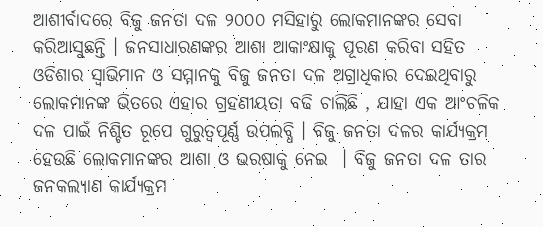ଆଶୀର୍ବାଦରେ ବିଜୁ ଜନତା ଦଳ ୨୦୦୦ ମସିହାରୁ ଲୋକମାନଙ୍କର ସେବା କରିଆସୁଛନ୍ତି । ଜନସାଧାରଣଙ୍କର ଆଶା ଆକାଂକ୍ଷାକୁ ପୂରଣ କରିବା ସହିତ ଓଡିଶାର ସ୍ୱାଭିମାନ ଓ ସମ୍ମାନକୁ ବିଜୁ ଜନତା ଦଳ ଅଗ୍ରାଧିକାର ଦେଇଥିବାରୁ ଲୋକମାନଙ୍କ ଭିତରେ ଏହାର ଗ୍ରହଣୀୟତା ବଢି ଚାଲିଛି , ଯାହା ଏକ ଆଂଚଳିକ ଦଳ ପାଇଁ ନିଶ୍ଚିତ ରୂପେ ଗୁରୁତ୍ୱପୂର୍ଣ୍ଣ ଉପଲବ୍ଧି । ବିଜୁ ଜନତା ଦଳର କାର୍ଯ୍ୟକ୍ରମ ହେଉଛି ଲୋକମାନଙ୍କର ଆଶା ଓ ଭରଷାକୁ ନେଇ  । ବିଜୁ ଜନତା ଦଳ ତାର ଜନକଲ୍ୟାଣ କାର୍ଯ୍ୟକ୍ରମ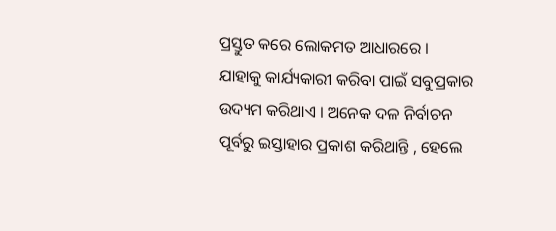ପ୍ରସ୍ତୁତ କରେ ଲୋକମତ ଆଧାରରେ । ଯାହାକୁ କାର୍ଯ୍ୟକାରୀ କରିବା ପାଇଁ ସବୁପ୍ରକାର ଉଦ୍ୟମ କରିଥାଏ । ଅନେକ ଦଳ ନିର୍ବାଚନ ପୂର୍ବରୁ ଇସ୍ତାହାର ପ୍ରକାଶ କରିଥାନ୍ତି , ହେଲେ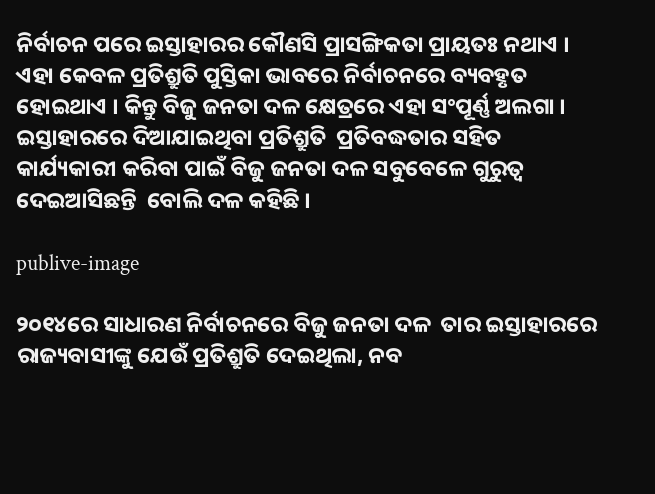ନିର୍ବାଚନ ପରେ ଇସ୍ତାହାରର କୌଣସି ପ୍ରାସଙ୍ଗିକତା ପ୍ରାୟତଃ ନଥାଏ ।  ଏହା କେବଳ ପ୍ରତିଶ୍ରୁତି ପୁସ୍ତିକା ଭାବରେ ନିର୍ବାଚନରେ ବ୍ୟବହୃତ ହୋଇଥାଏ । କିନ୍ତୁ ବିଜୁ ଜନତା ଦଳ କ୍ଷେତ୍ରରେ ଏହା ସଂପୂର୍ଣ୍ଣ ଅଲଗା । ଇସ୍ତାହାରରେ ଦିଆଯାଇଥିବା ପ୍ରତିଶ୍ରୁତି  ପ୍ରତିବଦ୍ଧତାର ସହିତ କାର୍ଯ୍ୟକାରୀ କରିବା ପାଇଁ ବିଜୁ ଜନତା ଦଳ ସବୁବେଳେ ଗୁରୁତ୍ୱ ଦେଇଆସିଛନ୍ତି  ବୋଲି ଦଳ କହିଛି ।

publive-image

୨୦୧୪ରେ ସାଧାରଣ ନିର୍ବାଚନରେ ବିଜୁ ଜନତା ଦଳ  ତାର ଇସ୍ତାହାରରେ ରାଜ୍ୟବାସୀଙ୍କୁ ଯେଉଁ ପ୍ରତିଶ୍ରୁତି ଦେଇଥିଲା, ନବ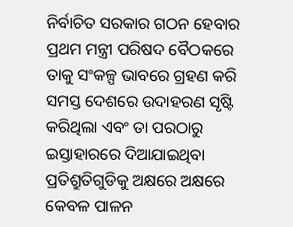ନିର୍ବାଚିତ ସରକାର ଗଠନ ହେବାର ପ୍ରଥମ ମନ୍ତ୍ରୀ ପରିଷଦ ବୈଠକରେ ତାକୁ ସଂକଳ୍ପ ଭାବରେ ଗ୍ରହଣ କରି ସମସ୍ତ ଦେଶରେ ଉଦାହରଣ ସୃଷ୍ଟି  କରିଥିଲା ଏବଂ ତା ପରଠାରୁ ଇସ୍ତାହାରରେ ଦିଆଯାଇଥିବା ପ୍ରତିଶ୍ରୁତିଗୁଡିକୁ ଅକ୍ଷରେ ଅକ୍ଷରେ କେବଳ ପାଳନ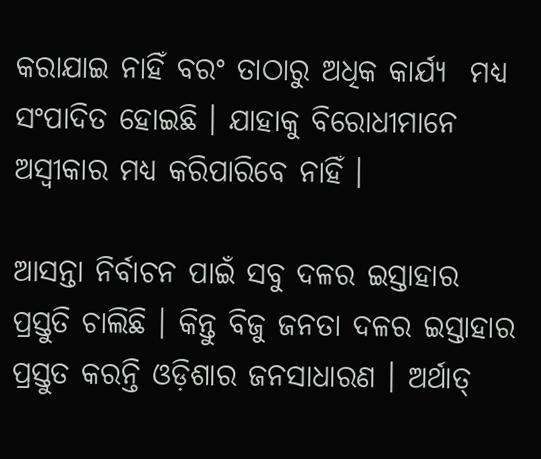କରାଯାଇ ନାହିଁ ବରଂ ତାଠାରୁ ଅଧିକ କାର୍ଯ୍ୟ  ମଧ୍ୟ ସଂପାଦିତ ହୋଇଛି । ଯାହାକୁ ବିରୋଧୀମାନେ ଅସ୍ୱୀକାର ମଧ୍ୟ କରିପାରିବେ ନାହିଁ ।

ଆସନ୍ତା ନିର୍ବାଚନ ପାଇଁ ସବୁ ଦଳର ଇସ୍ତାହାର ପ୍ରସ୍ତୁତି ଚାଲିଛି । କିନ୍ତୁ ବିଜୁ ଜନତା ଦଳର ଇସ୍ତାହାର ପ୍ରସ୍ତୁତ କରନ୍ତି ଓଡ଼ିଶାର ଜନସାଧାରଣ । ଅର୍ଥାତ୍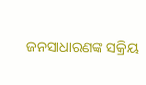ଜନସାଧାରଣଙ୍କ ସକ୍ରିୟ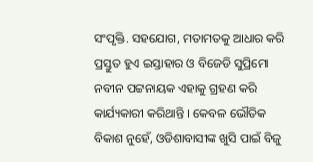ସଂପୃକ୍ତି. ସହଯୋଗ, ମତାମତକୁ ଆଧାର କରି ପ୍ରସ୍ତୁତ ହୁଏ ଇସ୍ତାହାର ଓ ବିଜେଡି ସୁପ୍ରିମୋ ନବୀନ ପଟ୍ଟନାୟକ ଏହାକୁ ଗ୍ରହଣ କରି କାର୍ଯ୍ୟକାରୀ କରିଥାନ୍ତି । କେବଳ ଭୌତିକ ବିକାଶ ନୁହେଁ, ଓଡିଶାବାସୀଙ୍କ ଖୁସି ପାଇଁ ବିଜୁ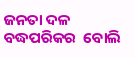ଜନତା ଦଳ ବଦ୍ଧପରିକର  ବୋଲି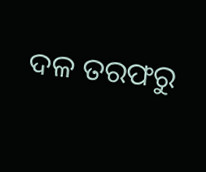ଦଳ ତରଫରୁ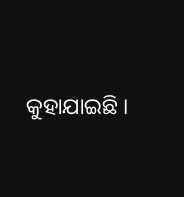କୁହାଯାଇଛି ।